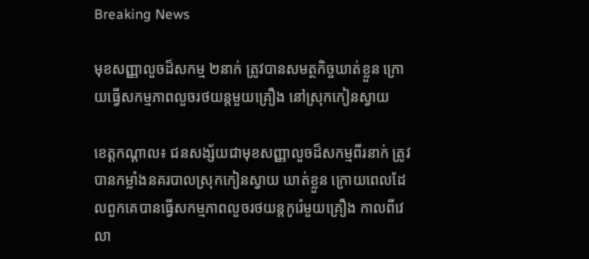Breaking News

មុខសញ្ញាលួចដ៏សកម្ម ២នាក់ ត្រូវបានសមត្ថកិច្ចឃាត់ខ្លួន ក្រោយធ្វើសកម្មភាពលួចរថយន្តមួយគ្រឿង នៅស្រុកកៀនស្វាយ

ខេត្តកណ្តាល៖ ជនសង្ស័យជាមុខសញ្ញាលួចដ៏សកម្មពីរនាក់ ត្រូវបានកម្លាំងនគរបាលស្រុកកៀនស្វាយ ឃាត់ខ្លួន ក្រោយពេលដែលពួកគេបានធ្វើសកម្មភាពលួចរថយន្តកូរ៉េមួយគ្រឿង កាលពីវេលា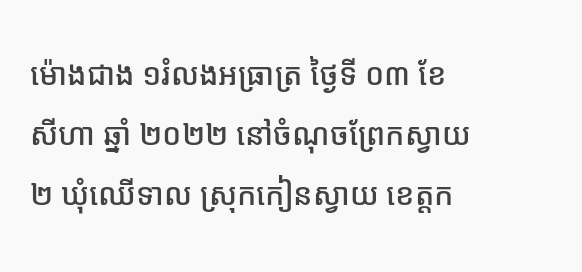ម៉ោងជាង ១រំលងអធ្រាត្រ ថ្ងៃទី ០៣ ខែ សីហា ឆ្នាំ ២០២២ នៅចំណុចព្រែកស្វាយ២ ឃុំឈើទាល ស្រុកកៀនស្វាយ ខេត្តក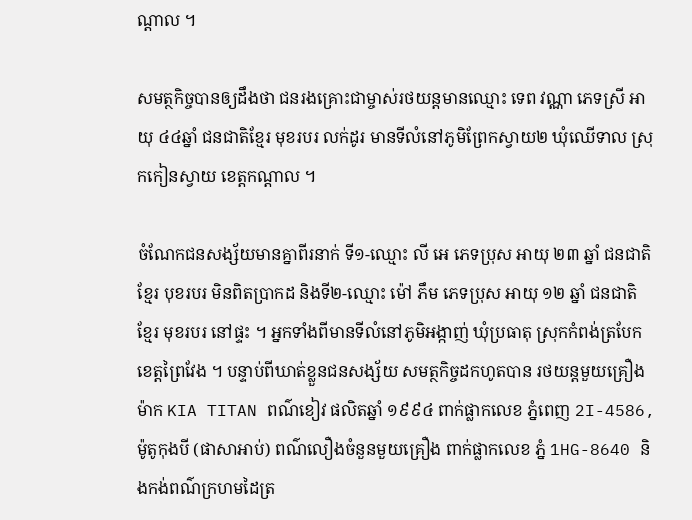ណ្តាល ។

សមត្ថកិច្ចបានឲ្យដឹងថា ជនរងគ្រោះជាម្ចាស់រថយន្តមានឈ្មោះ ទេព វណ្ណា ភេទស្រី អាយុ ៤៤ឆ្នាំ ជនជាតិខ្មែរ មុខរបរ លក់ដូរ មានទីលំនៅភូមិព្រែកស្វាយ២ ឃុំឈើទាល ស្រុកកៀនស្វាយ ខេត្តកណ្ដាល ។

ចំណែកជនសង្ស័យមានគ្នាពីរនាក់ ទី១-ឈ្មោះ លី អេ ភេទប្រុស អាយុ ២៣ ឆ្នាំ ជនជាតិ ខ្មែរ បុខរបរ មិនពិតប្រាកដ និងទី២-ឈ្មោះ ម៉ៅ ភឹម ភេទប្រុស អាយុ ១២ ឆ្នាំ ជនជាតិ ខ្មែរ មុខរបរ នៅផ្ទះ ។ អ្នកទាំងពីមានទីលំនៅភូមិអង្កាញ់ ឃុំប្រធាតុ ស្រុកកំពង់ត្របែក ខេត្តព្រៃវែង ។ បន្ទាប់ពីឃាត់ខ្លួនជនសង្ស័យ សមត្ថកិច្ចដកហូតបាន រថយន្ដមួយគ្រឿងម៉ាក KIA TITAN ពណ៌ខៀវ ផលិតឆ្នាំ ១៩៩៤ ពាក់ផ្លាកលេខ ភ្នំពេញ 2I-4586, ម៉ូតូកុងបី (ផាសាអាប់) ពណ៌លឿងចំនួនមួយគ្រឿង ពាក់ផ្លាកលេខ ភ្នំ 1HG-8640 និងកង់ពណ៌ក្រហមដៃត្រ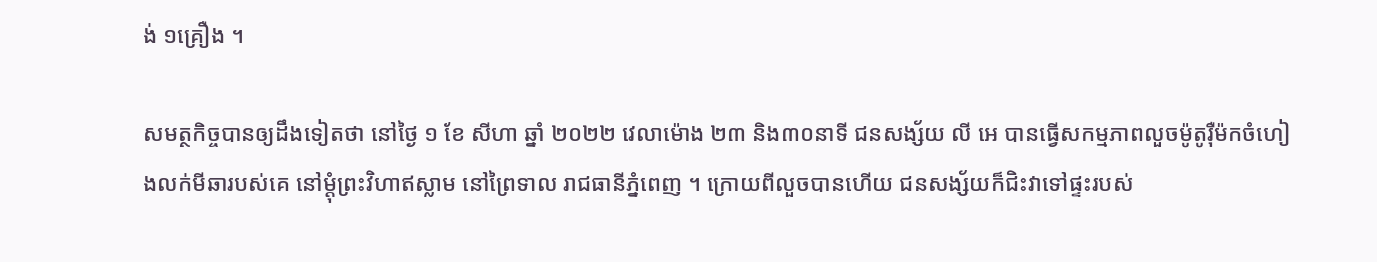ង់ ១គ្រឿង ។

សមត្ថកិច្ចបានឲ្យដឹងទៀតថា នៅថ្ងៃ ១ ខែ សីហា ឆ្នាំ ២០២២ វេលាម៉ោង ២៣ និង៣០នាទី ជនសង្ស័យ លី អេ បានធ្វើសកម្មភាពលួចម៉ូតូរ៉ឺម៉កចំហៀងលក់មីឆារបស់គេ នៅម្ដុំព្រះវិហាឥស្លាម នៅព្រៃទាល រាជធានីភ្នំពេញ ។ ក្រោយពីលួចបានហើយ ជនសង្ស័យក៏ជិះវាទៅផ្ទះរបស់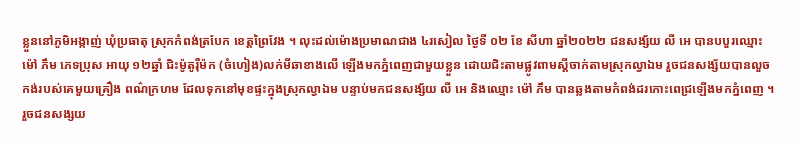ខ្លួននៅភូមិអង្កាញ់ ឃុំប្រធាតុ ស្រុកកំពង់ត្របែក ខេត្តព្រៃវែង ។ លុះដល់ម៉ោងប្រមាណជាង ៤រសៀល ថ្ងៃទី ០២ ខែ សីហា ឆ្នាំ២០២២ ជនសង្ស័យ លី អេ បានបបួរឈ្មោះ ម៉ៅ ភឹម ភេទប្រុស អាយុ ១២ឆ្នាំ ជិះម៉ូតូរ៉ឺម៉ក (ចំហៀង)លក់មីឆាខាងលើ ឡើងមកភ្នំពេញជាមួយខ្លួន ដោយជិះតាមផ្លូវពាមស្ដីចាក់តាមស្រុកល្វាឯម រួចជនសង្ស័យបានលួចកង់របស់គេមួយគ្រឿង ពណ៌ក្រហម ដែលទុកនៅមុខផ្ទះក្នុងស្រុកល្វាឯម បន្ទាប់មកជនសង្ស័យ លី អេ និងឈ្មោះ ម៉ៅ ភឹម បានឆ្លងតាមកំពង់ដរកោះពេជ្រឡើងមកភ្នំពេញ ។ រួចជនសង្សយ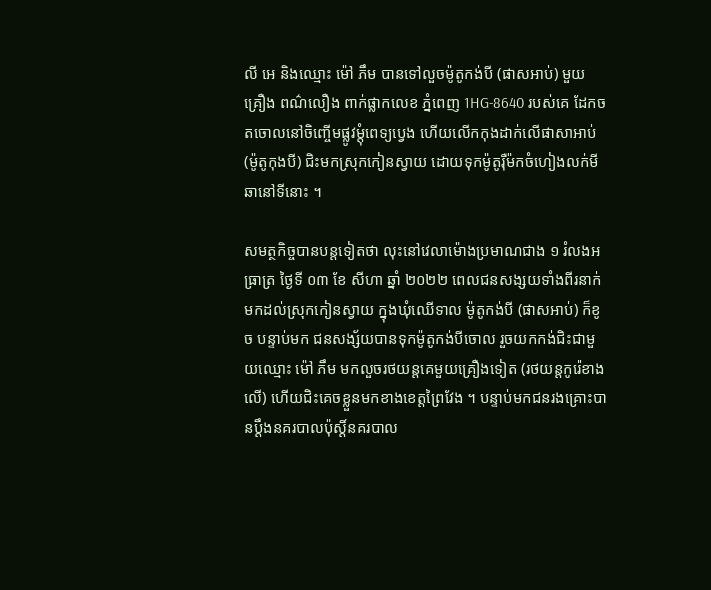លី អេ និងឈ្មោះ ម៉ៅ ភឹម បានទៅលួចម៉ូតូកង់បី (ផាសអាប់) មួយគ្រឿង ពណ៌លឿង ពាក់ផ្លាកលេខ ភ្នំពេញ 1HG-8640 របស់គេ ដែកចតចោលនៅចិញ្ចើមផ្លូវម្ដុំពេទ្យប្វេង ហើយលើកកុងដាក់លើផាសាអាប់(ម៉ូតូកុងបី) ជិះមកស្រុកកៀនស្វាយ ដោយទុកម៉ូតូរ៉ឺម៉កចំហៀងលក់មីឆានៅទីនោះ ។

សមត្ថកិច្ចបានបន្តទៀតថា លុះនៅវេលាម៉ោងប្រមាណជាង ១ រំលងអធ្រាត្រ ថ្ងៃទី ០៣ ខែ សីហា ឆ្នាំ ២០២២ ពេលជនសង្សយទាំងពីរនាក់ មកដល់ស្រុកកៀនស្វាយ ក្នុងឃុំឈើទាល ម៉ូតូកង់បី (ផាសអាប់) ក៏ខូច បន្ទាប់មក ជនសង្ស័យបានទុកម៉ូតូកង់បីចោល រួចយកកង់ជិះជាមួយឈ្មោះ ម៉ៅ ភឹម មកលួចរថយន្ដគេមួយគ្រឿងទៀត (រថយន្ដកូរ៉េខាងលើ) ហើយជិះគេចខ្លួនមកខាងខេត្តព្រៃវែង ។ បន្ទាប់មកជនរងគ្រោះបានប្ដឹងនគរបាលប៉ុស្តិ៍នគរបាល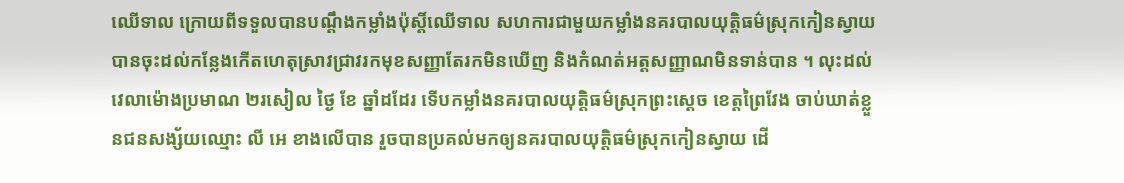ឈើទាល ក្រោយពីទទួលបានបណ្ដឹងកម្លាំងប៉ុស្តិ៍ឈើទាល សហការជាមួយកម្លាំងនគរបាលយុត្តិធម៌ស្រុកកៀនស្វាយ បានចុះដល់កន្លែងកើតហេតុស្រាវជ្រាវរកមុខសញ្ញាតែរកមិនឃើញ និងកំណត់អត្តសញ្ញាណមិនទាន់បាន ។ លុះដល់វេលាម៉ោងប្រមាណ ២រសៀល ថ្ងៃ ខែ ឆ្នាំដដែរ ទើបកម្លាំងនគរបាលយុត្តិធម៌ស្រុកព្រះស្តេច ខេត្តព្រៃវែង ចាប់ឃាត់ខ្លួនជនសង្ស័យឈ្មោះ លី អេ ខាងលើបាន រួចបានប្រគល់មកឲ្យនគរបាលយុត្តិធម៌ស្រុកកៀនស្វាយ ដើ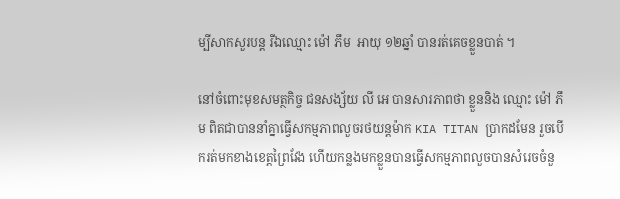ម្បីសាកសួរបន្ត រីឯឈ្មោះ ម៉ៅ ភឹម  អាយុ ១២ឆ្នាំ បានរត់គេចខ្លួនបាត់ ។

នៅចំពោះមុខសមត្ថកិច្ច ជនសង្ស័យ លី អេ បានសារភាពថា ខ្លួននិង ឈ្មោះ ម៉ៅ ភឹម ពិតជាបាននាំគ្នាធ្វើសកម្មភាពលួចរថយន្តម៉ាក KIA TITAN ប្រាកដមែន រួចបើករត់មកខាងខេត្តព្រៃវែង ហើយកន្លងមកខ្លួនបានធ្វើសកម្មភាពលួចបានសំរេចចំនួ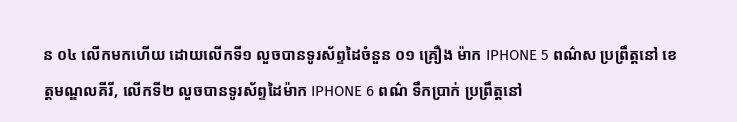ន ០៤ លើកមកហើយ ដោយលើកទី១ លួចបានទូរស័ព្ទដៃចំនួន ០១ គ្រឿង ម៉ាក IPHONE 5 ពណ៌ស ប្រព្រឹត្តនៅ ខេត្តមណ្ឌលគីរី, លើកទី២ លួចបានទូរស័ព្ទដៃម៉ាក IPHONE 6 ពណ៌ ទឹកប្រាក់ ប្រព្រឹត្តនៅ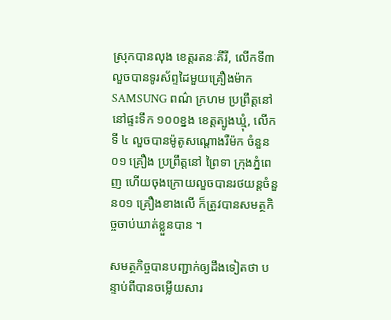ស្រុកបានលុង ខេត្តរតនៈគីរី, លើកទី៣ លួចបានទូរស័ព្ទដៃមួយគ្រឿងម៉ាក SAMSUNG ពណ៌ ក្រហម ប្រព្រឹត្តនៅនៅផ្ទះទឹក ១០០ខ្នង ខេត្តត្បូងឃ្មុំ, លើកទី ៤ លួចបានម៉ូតូសណ្តោងរឺម៉ក ចំនួន ០១ គ្រឿង ប្រព្រឹត្តនៅ ព្រៃទា ក្រុងភ្នំពេញ ហើយចុងក្រោយលួចបានរថយន្តចំនួន០១ គ្រឿងខាងលើ ក៏ត្រូវបានសមត្ថកិច្ចចាប់ឃាត់ខ្លួនបាន ។

សមត្ថកិច្ចបានបញ្ជាក់ឲ្យដឹងទៀតថា បន្ទាប់ពីបានចម្លើយសារ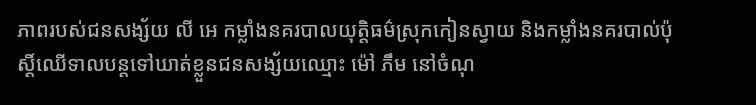ភាពរបស់ជនសង្ស័យ លី អេ កម្លាំងនគរបាលយុត្តិធម៌ស្រុកកៀនស្វាយ និងកម្លាំងនគរបាល់ប៉ុស្តិ៍ឈើទាលបន្តទៅឃាត់ខ្លួនជនសង្ស័យឈ្មោះ ម៉ៅ ភឹម នៅចំណុ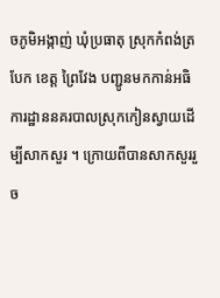ចភូមិអង្កាញ់ ឃុំប្រធាតុ ស្រុកកំពង់ត្របែក ខេត្ត ព្រៃវែង បញ្ជូនមកកាន់អធិការដ្ឋាននគរបាលស្រុកកៀនស្វាយដើម្បីសាកសួរ ។ ក្រោយពីបានសាកសួររួច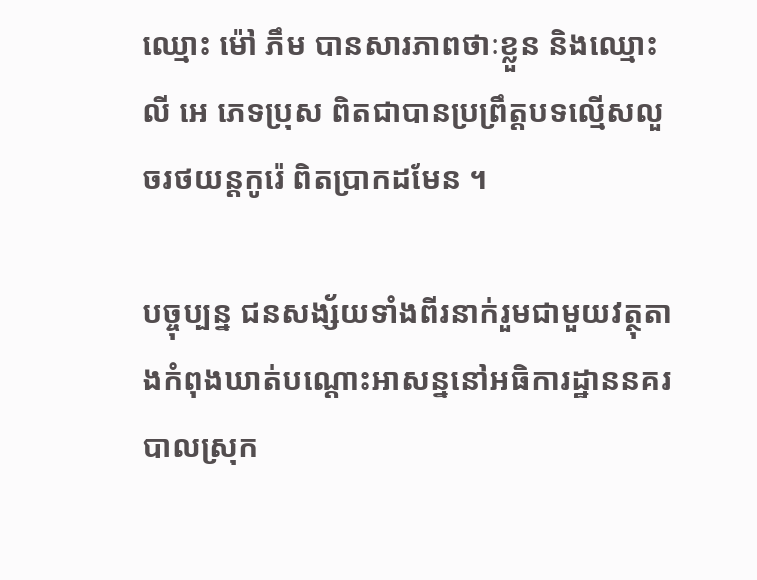ឈ្មោះ ម៉ៅ ភឹម បានសារភាពថាៈខ្លួន និងឈ្មោះ លី អេ ភេទប្រុស ពិតជាបានប្រព្រឹត្តបទល្មើសលួចរថយន្តកូរ៉េ ពិតប្រាកដមែន ។

បច្ចុប្បន្ន ជនសង្ស័យទាំងពីរនាក់រួមជាមួយវត្ថុតាងកំពុងឃាត់បណ្ដោះអាសន្ននៅអធិការដ្ឋាននគរបាលស្រុក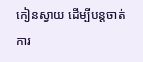កៀនស្វាយ ដើម្បីបន្តចាត់ការ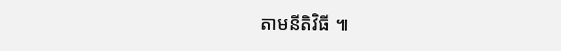តាមនីតិវិធី ៕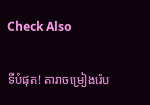Check Also

ទីបំផុត! តារាចម្រៀងរ៉េប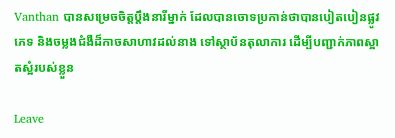Vanthan បានសម្រេចចិត្តប្តឹងនារីម្នាក់ ដែលបានចោទប្រកាន់ថាបានបៀតបៀនផ្លូវភេទ និងចម្លងជំងឺដ៏កាចសាហាវដល់នាង ទៅស្ថាប័នតុលាការ ដើម្បីបញ្ជាក់ភាពស្អាតស្អំរបស់ខ្លួន

Leave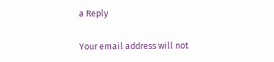a Reply

Your email address will not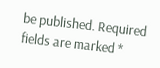be published. Required fields are marked *